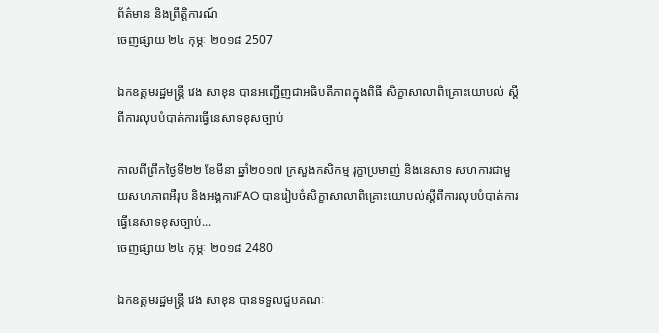ព័ត៌មាន និងព្រឹត្តិការណ៍
ចេញផ្សាយ ២៤ កុម្ភៈ ២០១៨ 2507

ឯកឧត្តមរដ្ឋមន្ត្រី វេង សាខុន បានអញ្ជើញជាអធិបតីភាពក្នុងពិធី សិក្ខាសាលាពិគ្រោះយោបល់ ស្តីពីការលុបបំបាត់ការធ្វើនេសាទខុសច្បាប់

កាលពីព្រឹកថ្ងៃទី២២ ខែមីនា ឆ្នាំ២០១៧ ក្រសួងកសិកម្ម រុក្ខាប្រមាញ់ និងនេសាទ សហការជាមួយសហភាពអឺរុប និងអង្គការFAO បានរៀបចំសិក្ខាសាលាពិគ្រោះយោបល់ស្តីពីការលុបបំបាត់ការធ្វើនេសាទខុសច្បាប់...
ចេញផ្សាយ ២៤ កុម្ភៈ ២០១៨ 2480

ឯកឧត្តមរដ្ឋមន្រ្តី វេង សាខុន បានទទួលជួបគណៈ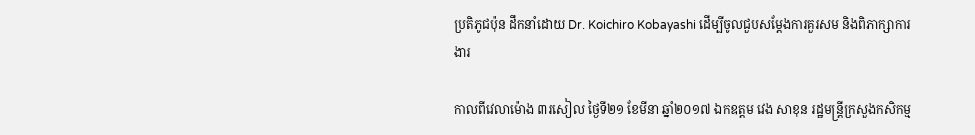ប្រតិភូជប៉ុន ដឹកនាំដោយ Dr. Koichiro Kobayashi ដើម្បីចូលជួបសម្តែងការគួរសម និងពិភាក្សាការងារ

កាលពីវេលាម៉ោង ៣រសៀល ថ្ងៃទី២១ ខែមីនា ឆ្នាំ២០១៧ ឯកឧត្តម វេង សាខុន រដ្ឋមន្រ្តីក្រសួងកសិកម្ម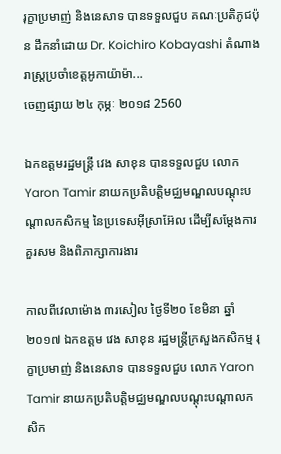រុក្ខាប្រមាញ់ និងនេសាទ បានទទួលជួប គណៈប្រតិភូជប៉ុន ដឹកនាំដោយ Dr. Koichiro Kobayashi តំណាងរាស្រ្តប្រចាំខេត្តអូកាយ៉ាម៉ា...
ចេញផ្សាយ ២៤ កុម្ភៈ ២០១៨ 2560

ឯកឧត្តមរដ្ឋមន្រ្តី វេង សាខុន បានទទួលជួប លោក Yaron Tamir នាយកប្រតិបត្តិមជ្ឈមណ្ឌលបណ្តុះបណ្តាលកសិកម្ម នៃប្រទេសអ៊ីស្រាអ៊ែល ដើម្បីសម្តែងការគួរសម និងពិភាក្សាការងារ

កាលពីវេលាម៉ោង ៣រសៀល ថ្ងៃទី២០ ខែមិនា ឆ្នាំ២០១៧ ឯកឧត្តម វេង សាខុន រដ្ឋមន្រ្តីក្រសួងកសិកម្ម រុក្ខាប្រមាញ់ និងនេសាទ បានទទួលជួប លោក Yaron Tamir នាយកប្រតិបត្តិមជ្ឈមណ្ឌលបណ្តុះបណ្តាលកសិក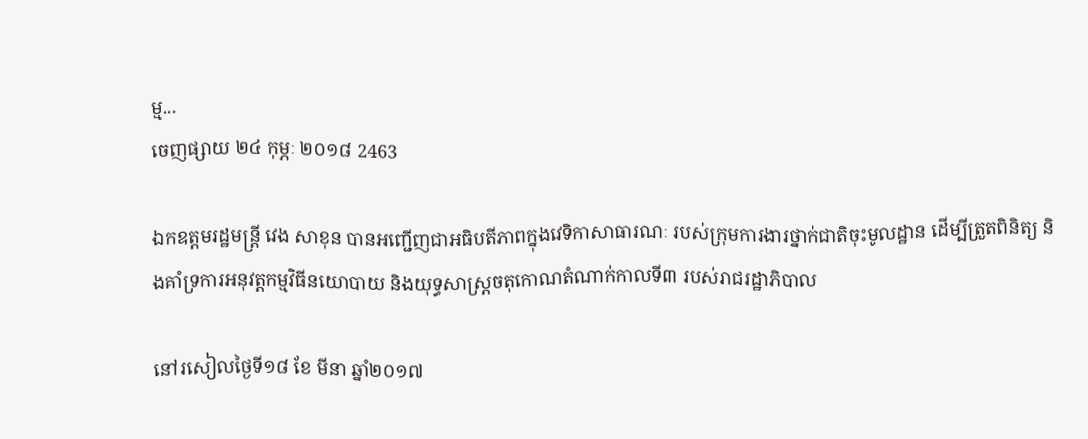ម្ម...
ចេញផ្សាយ ២៤ កុម្ភៈ ២០១៨ 2463

ឯកឧត្តមរដ្ឋមន្រ្តី វេង សាខុន បានអញ្ជើញជាអធិបតីភាពក្នុងវេទិកាសាធារណៈ របស់ក្រុមការងារថ្នាក់ជាតិចុះមូលដ្ឋាន ដើម្បីត្រួតពិនិត្យ និងគាំទ្រការអនុវត្តកម្មវិធីនយោបាយ និងយុទ្ធសាស្ត្រចតុកោណតំណាក់កាលទី៣ របស់រាជរដ្ឋាភិបាល

នៅរសៀលថ្ងៃទី១៨ ខែ មីនា ឆ្នាំ២០១៧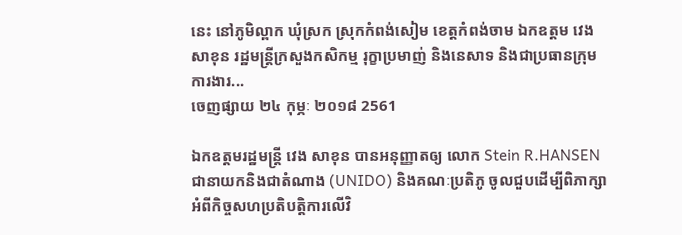នេះ នៅភូមិល្ពាក ឃុំស្រក ស្រុកកំពង់សៀម ខេត្តកំពង់ចាម ឯកឧត្តម វេង សាខុន រដ្ឋមន្រ្តីក្រសួងកសិកម្ម រុក្ខាប្រមាញ់ និងនេសាទ និងជាប្រធានក្រុមការងារ...
ចេញផ្សាយ ២៤ កុម្ភៈ ២០១៨ 2561

ឯកឧត្តមរដ្ឋមន្រ្តី វេង សាខុន បានអនុញ្ញាតឲ្យ លោក Stein R.HANSEN ជានាយកនិងជាតំណាង (UNIDO) និងគណៈប្រតិភូ ចូលជួបដើម្បីពិភាក្សាអំពីកិច្ចសហប្រតិបត្តិការលើវិ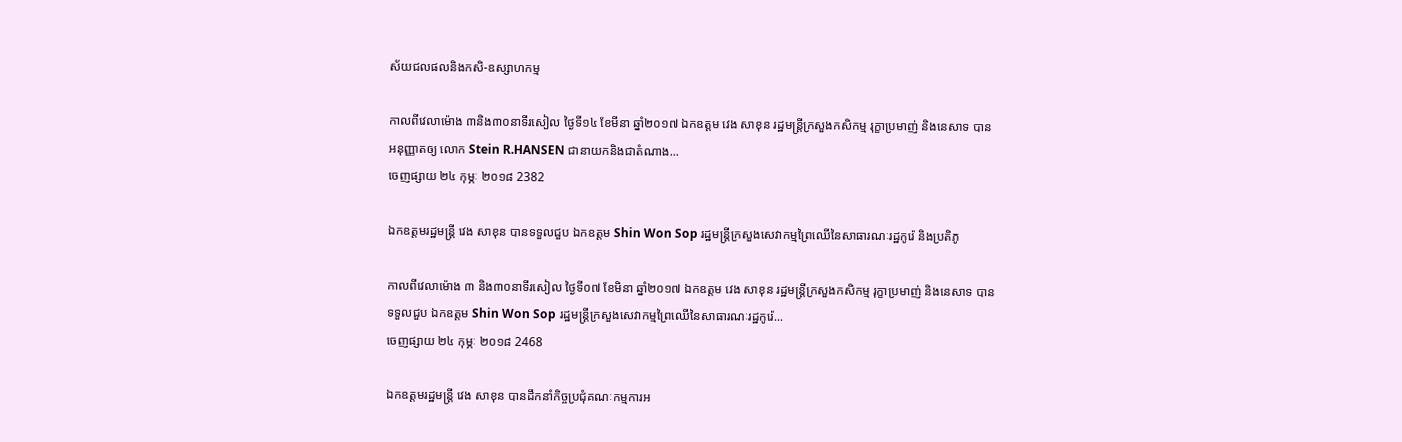ស័យជលផលនិងកសិ-ឧស្សាហកម្ម

កាលពីវេលាម៉ោង ៣និង៣០នាទីរសៀល ថ្ងៃទី១៤ ខែមីនា ឆ្នាំ២០១៧ ឯកឧត្តម វេង សាខុន រដ្ឋមន្រ្តីក្រសួងកសិកម្ម រុក្ខាប្រមាញ់ និងនេសាទ បានអនុញ្ញាតឲ្យ លោក Stein R.HANSEN ជានាយកនិងជាតំណាង...
ចេញផ្សាយ ២៤ កុម្ភៈ ២០១៨ 2382

ឯកឧត្តមរដ្ឋមន្រ្តី វេង សាខុន បានទទួលជួប ឯកឧត្តម Shin Won Sop រដ្ឋមន្រ្តីក្រសួងសេវាកម្មព្រៃឈើនៃសាធារណៈរដ្ឋកូរ៉េ និងប្រតិភូ

កាលពីវេលាម៉ោង ៣ និង៣០នាទីរសៀល ថ្ងៃទី០៧ ខែមិនា ឆ្នាំ២០១៧ ឯកឧត្តម វេង សាខុន រដ្ឋមន្រ្តីក្រសួងកសិកម្ម រុក្ខាប្រមាញ់ និងនេសាទ បានទទួលជួប ឯកឧត្តម Shin Won Sop រដ្ឋមន្រ្តីក្រសួងសេវាកម្មព្រៃឈើនៃសាធារណៈរដ្ឋកូរ៉េ...
ចេញផ្សាយ ២៤ កុម្ភៈ ២០១៨ 2468

ឯកឧត្ដមរដ្ឋមន្ត្រី វេង សាខុន បានដឹកនាំកិច្ចប្រជុំគណៈកម្មការអ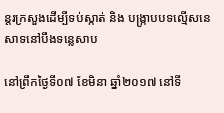ន្តរក្រសួងដើម្បីទប់ស្កាត់ និង បង្ក្រាបបទល្មើសនេសាទនៅបឹងទន្លេសាប

នៅព្រឹកថ្ងៃទី០៧ ខែមិនា ឆ្នាំ២០១៧ នៅទី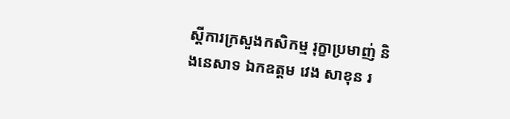ស្ដីការក្រសួងកសិកម្ម រុក្ខាប្រមាញ់ និងនេសាទ ឯកឧត្ដម វេង សាខុន រ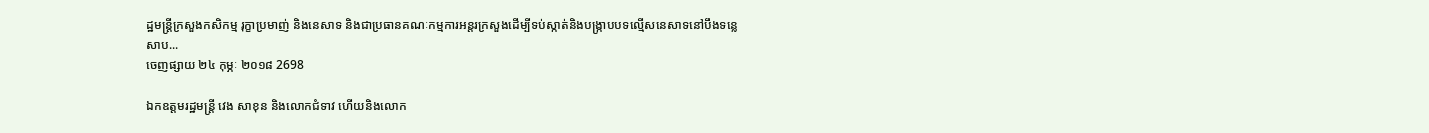ដ្ឋមន្ត្រីក្រសួងកសិកម្ម រុក្ខាប្រមាញ់ និងនេសាទ និងជាប្រធានគណៈកម្មការអន្តរក្រសួងដើម្បីទប់ស្កាត់និងបង្ក្រាបបទល្មើសនេសាទនៅបឹងទន្លេសាប...
ចេញផ្សាយ ២៤ កុម្ភៈ ២០១៨ 2698

ឯកឧត្តមរដ្ឋមន្រ្តី វេង សាខុន និងលោកជំទាវ ហើយនិងលោក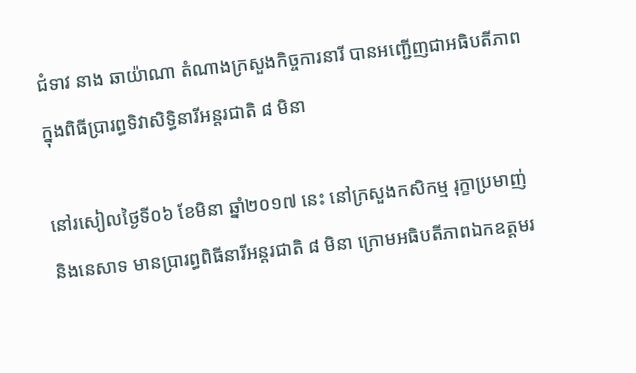ជំទាវ នាង ឆាយ៉ាណា តំណាងក្រសួងកិច្ចការនារី បានអញ្ជើញជាអធិបតីភាពក្នុងពិធីប្រារព្ធទិវាសិទ្ធិនារីអន្តរជាតិ ៨ មិនា

នៅរសៀលថ្ងៃទី០៦ ខែមិនា ឆ្នាំ២០១៧ នេះ នៅក្រសួងកសិកម្ម រុក្ខាប្រមាញ់ និងនេសាទ មានប្រារព្ធពិធីនារីអន្តរជាតិ ៨ មិនា ក្រោមអធិបតីភាពឯកឧត្ដមរ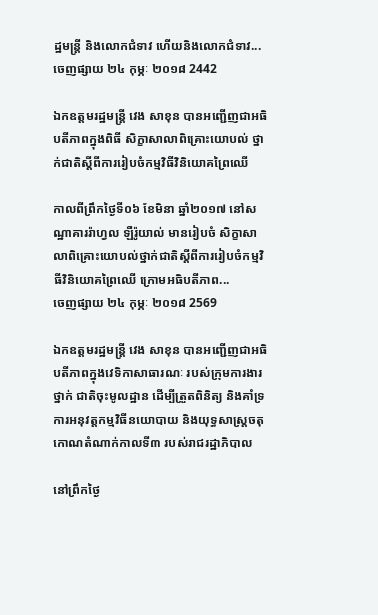ដ្ឋមន្ត្រី និងលោកជំទាវ ហើយនិងលោកជំទាវ...
ចេញផ្សាយ ២៤ កុម្ភៈ ២០១៨ 2442

ឯកឧត្តមរដ្ឋមន្ត្រី វេង សាខុន បានអញ្ជើញជាអធិបតីភាពក្នុងពិធី សិក្ខាសាលាពិគ្រោះយោបល់ ថ្នាក់ជាតិស្តីពីការរៀបចំកម្មវិធីវិនិយោគព្រៃឈើ

កាលពីព្រឹកថ្ងៃទី០៦ ខែមិនា ឆ្នាំ២០១៧ នៅសណ្ឋាគាររ៉ាហ្វល ឡឺរ៉ូយាល់ មានរៀបចំ សិក្ខាសាលាពិគ្រោះយោបល់ថ្នាក់ជាតិស្តីពីការរៀបចំកម្មវិធីវិនិយោគព្រៃឈើ ក្រោមអធិបតីភាព...
ចេញផ្សាយ ២៤ កុម្ភៈ ២០១៨ 2569

ឯកឧត្តមរដ្ឋមន្រ្តី វេង សាខុន បានអញ្ជើញជាអធិបតីភាពក្នុងវេទិកាសាធារណៈ របស់ក្រុមការងារថ្នាក់ ជាតិចុះមូលដ្ឋាន ដើម្បីត្រួតពិនិត្យ និងគាំទ្រការអនុវត្តកម្មវិធីនយោបាយ និងយុទ្ធសាស្ត្រចតុ កោណតំណាក់កាលទី៣ របស់រាជរដ្ឋាភិបាល

នៅព្រឹកថ្ងៃ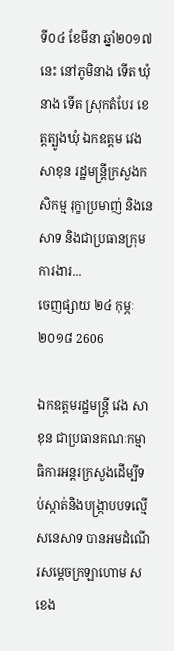ទី០៤ ខែមីនា ឆ្នាំ២០១៧ នេះ នៅភូមិនាង ទើត ឃុំនាង ទើត ស្រុកតំបែរ ខេត្តត្បូងឃុំ ឯកឧត្តម វេង សាខុន រដ្ឋមន្រ្តីក្រសួងកសិកម្ម រុក្ខាប្រមាញ់ និងនេសាទ និងជាប្រធានក្រុមការងារ...
ចេញផ្សាយ ២៤ កុម្ភៈ ២០១៨ 2606

ឯកឧត្ដមរដ្ឋមន្ត្រី វេង សាខុន ជាប្រធានគណៈកម្មាធិការអន្តរក្រសួងដើម្បីទប់ស្កាត់និងបង្ក្រាបបទល្មើសនេសាទ បានអមដំណើរសម្ដេចក្រឡាហោម ស ខេង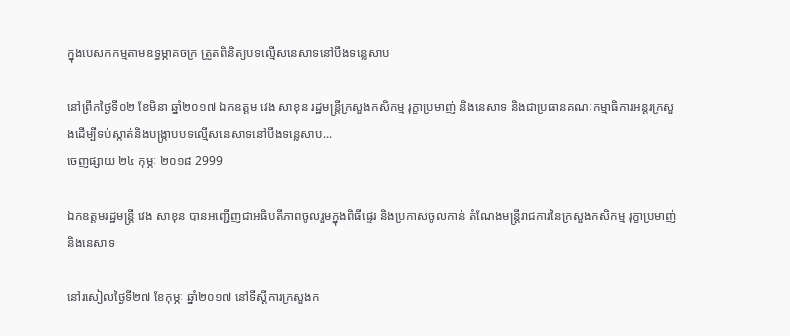ក្នុងបេសកកម្មតាមឧទ្ធម្ភាគចក្រ ត្រួតពិនិត្យបទល្មើសនេសាទនៅបឹងទន្លេសាប

នៅព្រឹកថ្ងៃទី០២ ខែមិនា ឆ្នាំ២០១៧ ឯកឧត្ដម វេង សាខុន រដ្ឋមន្ត្រីក្រសួងកសិកម្ម រុក្ខាប្រមាញ់ និងនេសាទ និងជាប្រធានគណៈកម្មាធិការអន្តរក្រសួងដើម្បីទប់ស្កាត់និងបង្ក្រាបបទល្មើសនេសាទនៅបឹងទន្លេសាប...
ចេញផ្សាយ ២៤ កុម្ភៈ ២០១៨ 2999

ឯកឧត្តមរដ្ឋមន្ត្រី វេង សាខុន បានអញ្ជើញជាអធិបតីភាពចូលរួមក្នុងពិធីផ្ទេរ និងប្រកាសចូលកាន់ តំណែងមន្ត្រីរាជការនៃក្រសួងកសិកម្ម រុក្ខាប្រមាញ់ និងនេសាទ

នៅរសៀលថ្ងៃទី២៧ ខែកុម្ភៈ ឆ្នាំ២០១៧ នៅទីស្តីការក្រសួងក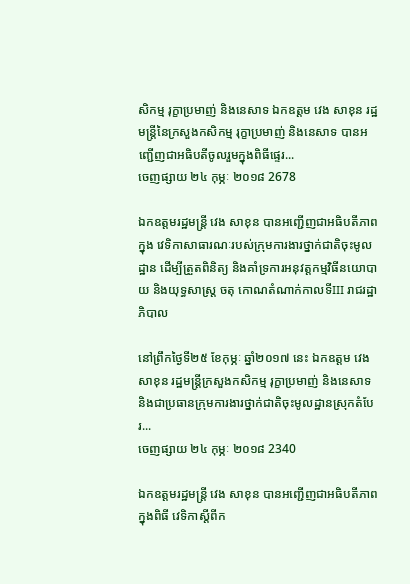សិកម្ម រុក្ខាប្រមាញ់ និងនេសាទ ឯកឧត្តម វេង សាខុន រដ្ឋមន្រ្តីនៃក្រសួងកសិកម្ម រុក្ខាប្រមាញ់ និងនេសាទ បានអញ្ជើញជាអធិបតីចូលរួមក្នុងពិធីផ្ទេរ...
ចេញផ្សាយ ២៤ កុម្ភៈ ២០១៨ 2678

ឯកឧត្តមរដ្ឋមន្រ្តី វេង សាខុន បានអញ្ជើញជាអធិបតីភាពក្នុង វេទិកាសាធារណៈរបស់ក្រុមការងារថ្នាក់ជាតិចុះមូលដ្ឋាន ដើម្បីត្រួតពិនិត្យ និងគាំទ្រការអនុវត្តកម្មវិធីនយោបាយ និងយុទ្ធសាស្ត្រ ចតុ កោណតំណាក់កាលទីIII រាជរដ្ឋាភិបាល

នៅព្រឹកថ្ងៃទី២៥ ខែកុម្ភៈ ឆ្នាំ២០១៧ នេះ ឯកឧត្តម វេង សាខុន រដ្ឋមន្រ្តីក្រសួងកសិកម្ម រុក្ខាប្រមាញ់ និងនេសាទ និងជាប្រធានក្រុមការងារថ្នាក់ជាតិចុះមូលដ្ឋានស្រុកតំបែរ...
ចេញផ្សាយ ២៤ កុម្ភៈ ២០១៨ 2340

ឯកឧត្តមរដ្ឋមន្រ្តី វេង សាខុន បានអញ្ជើញជាអធិបតីភាពក្នុងពិធី វេទិកាស្តីពីក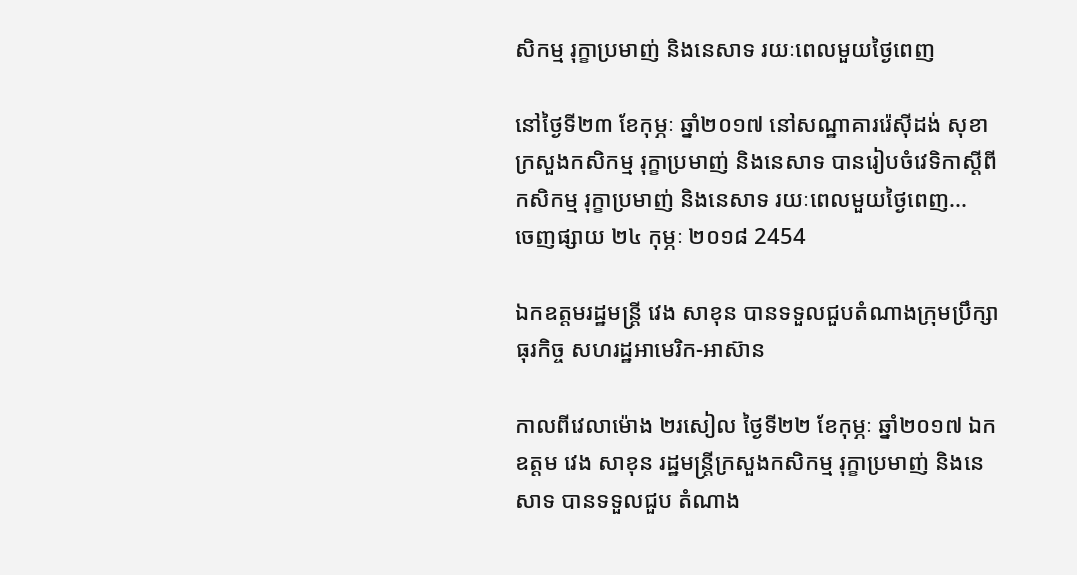សិកម្ម រុក្ខាប្រមាញ់ និងនេសាទ រយៈពេលមួយថ្ងៃពេញ

នៅថ្ងៃទី២៣ ខែកុម្ភៈ ឆ្នាំ២០១៧ នៅសណ្ឋាគាររ៉េស៊ីដង់ សុខា ក្រសួងកសិកម្ម រុក្ខាប្រមាញ់ និងនេសាទ បានរៀបចំវេទិកាស្តីពីកសិកម្ម រុក្ខាប្រមាញ់ និងនេសាទ រយៈពេលមួយថ្ងៃពេញ...
ចេញផ្សាយ ២៤ កុម្ភៈ ២០១៨ 2454

ឯកឧត្តមរដ្ឋមន្រ្តី វេង សាខុន បានទទួលជួបតំណាងក្រុមប្រឹក្សាធុរកិច្ច សហរដ្ឋអាមេរិក-អាស៊ាន

កាលពីវេលាម៉ោង ២រសៀល ថ្ងៃទី២២ ខែកុម្ភៈ ឆ្នាំ២០១៧ ឯកឧត្តម វេង សាខុន រដ្ឋមន្រ្តីក្រសួងកសិកម្ម រុក្ខាប្រមាញ់ និងនេសាទ បានទទួលជួប តំណាង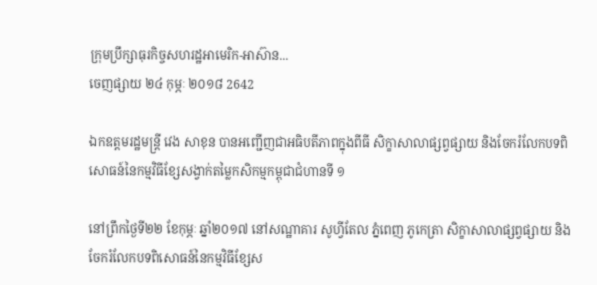ក្រុមប្រឹក្សាធុរកិច្ចសហរដ្ឋអាមេរិក-អាស៊ាន...
ចេញផ្សាយ ២៤ កុម្ភៈ ២០១៨ 2642

ឯកឧត្តមរដ្ឋមន្ត្រី វេង សាខុន បានអញ្ជើញជាអធិបតីភាពក្នុងពីធី សិក្ខាសាលាផ្សព្វផ្សាយ និងចែករំលែកបទពិសោធន៍នៃកម្មវិធីខ្សែសង្វាក់តម្លៃកសិកម្មកម្ពុជាជំហានទី ១

នៅព្រឹកថ្ងៃទី២២ ខែកុម្ភៈ ឆ្នាំ២០១៧ នៅសណ្ឋាគារ សូហ្វីតែល ភ្នំពេញ ភូកេត្រា សិក្ខាសាលាផ្សព្វផ្សាយ និងចែករំលែកបទពិសោធន៍នៃកម្មវិធីខ្សែស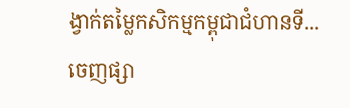ង្វាក់តម្លៃកសិកម្មកម្ពុជាជំហានទី...
ចេញផ្សា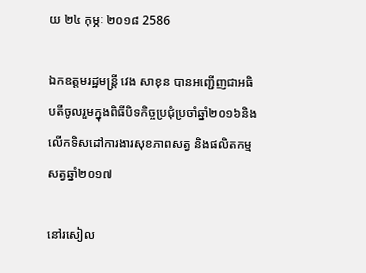យ ២៤ កុម្ភៈ ២០១៨ 2586

ឯកឧត្តមរដ្ឋមន្រ្តី វេង សាខុន បានអញ្ជើញជាអធិបតីចូលរួមក្នុងពិធីបិទកិច្ចប្រជុំប្រចាំឆ្នាំ២០១៦និងលើកទិសដៅការងារសុខភាពសត្វ និងផលិតកម្មសត្វឆ្នាំ២០១៧

នៅរសៀល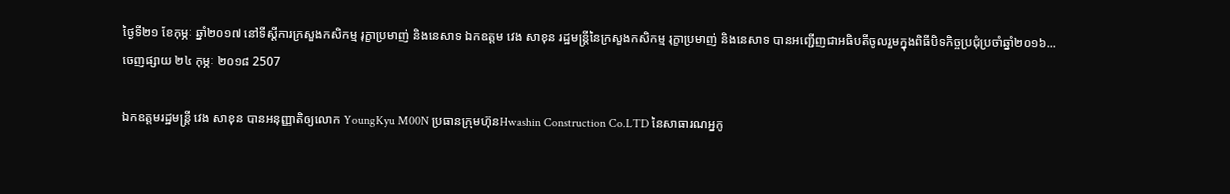ថ្ងៃទី២១ ខែកុម្ភៈ ឆ្នាំ២០១៧ នៅទីស្តីការក្រសួងកសិកម្ម រុក្ខាប្រមាញ់ និងនេសាទ ឯកឧត្តម វេង សាខុន រដ្ឋមន្រ្តីនៃក្រសួងកសិកម្ម រុក្ខាប្រមាញ់ និងនេសាទ បានអញ្ជើញជាអធិបតីចូលរួមក្នុងពិធីបិទកិច្ចប្រជុំប្រចាំឆ្នាំ២០១៦...
ចេញផ្សាយ ២៤ កុម្ភៈ ២០១៨ 2507

ឯកឧត្តមរដ្ឋមន្រ្តី វេង សាខុន បានអនុញ្ញាតិឲ្យលោក YoungKyu M00N ប្រធានក្រុមហ៊ុនHwashin Construction Co.LTD នៃសាធារណអ្នកូ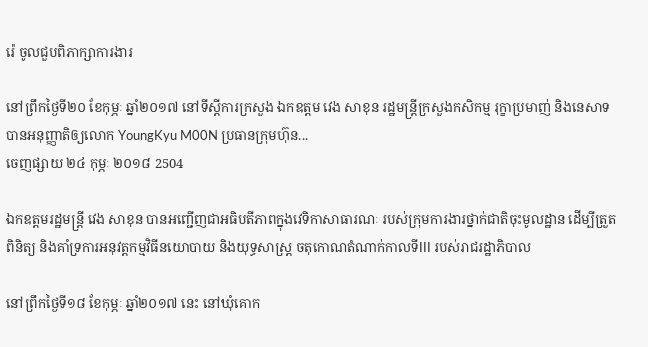រ៉េ ចូលជួបពិភាក្សាការងារ

នៅព្រឹកថ្ងៃទី២០ ខែកុម្ភៈ ឆ្នាំ២០១៧ នៅទីស្ដីការក្រសួង ឯកឧត្តម វេង សាខុន រដ្ឋមន្រ្តីក្រសួងកសិកម្ម រុក្ខាប្រមាញ់ និងនេសាទ បានអនុញ្ញាតិឲ្យលោក YoungKyu M00N ប្រធានក្រុមហ៊ុន...
ចេញផ្សាយ ២៤ កុម្ភៈ ២០១៨ 2504

ឯកឧត្តមរដ្ឋមន្រ្តី វេង សាខុន បានអញ្ជើញជាអធិបតីភាពក្នុងវេទិកាសាធារណៈ របស់ក្រុមការងារថ្នាក់ជាតិចុះមូលដ្ឋាន ដើម្បីត្រួតពិនិត្យ និងគាំទ្រការអនុវត្តកម្មវិធីនយោបាយ និងយុទ្ធសាស្ត្រ ចតុកោណតំណាក់កាលទីIII របស់រាជរដ្ឋាភិបាល

នៅព្រឹកថ្ងៃទី១៨ ខែកុម្ភៈ ឆ្នាំ២០១៧ នេះ នៅឃុំគោក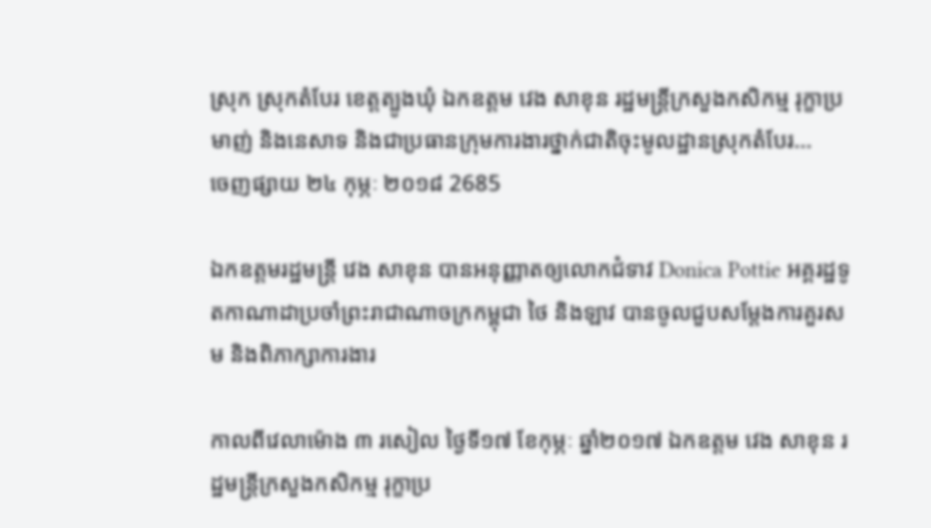ស្រុក ស្រុកតំបែរ ខេត្តត្បូងឃុំ ឯកឧត្តម វេង សាខុន រដ្ឋមន្រ្តីក្រសួងកសិកម្ម រុក្ខាប្រមាញ់ និងនេសាទ និងជាប្រធានក្រុមការងារថ្នាក់ជាតិចុះមូលដ្ឋានស្រុកតំបែរ...
ចេញផ្សាយ ២៤ កុម្ភៈ ២០១៨ 2685

ឯកឧត្តមរដ្ឋមន្រ្តី វេង សាខុន បានអនុញ្ញាតឲ្យលោកជំទាវ Donica Pottie អគ្គរដ្ឋទូតកាណាដាប្រចាំព្រះរាជាណាចក្រកម្ពុជា ថៃ និងឡាវ បានចូលជួបសម្តែងការគួរសម និងពិភាក្សាការងារ

កាលពីវេលាម៉ោង ៣ រសៀល ថ្ងៃទី១៧ ខែកុម្ភៈ ឆ្នាំ២០១៧ ឯកឧត្តម វេង សាខុន រដ្ឋមន្រ្តីក្រសួងកសិកម្ម រុក្ខាប្រ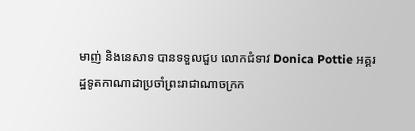មាញ់ និងនេសាទ បានទទួលជួប លោកជំទាវ Donica Pottie អគ្គរដ្ឋទូតកាណាដាប្រចាំព្រះរាជាណាចក្រក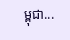ម្ពុជា...